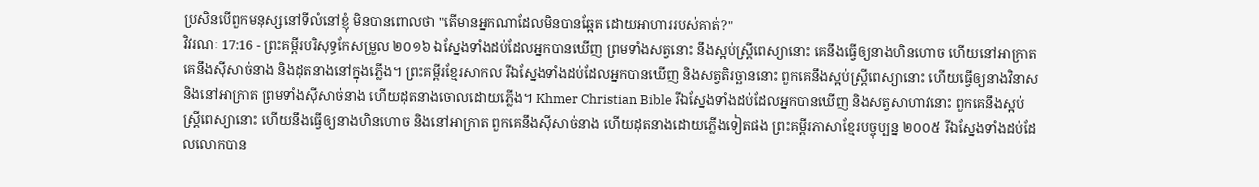ប្រសិនបើពួកមនុស្សនៅទីលំនៅខ្ញុំ មិនបានពោលថា "តើមានអ្នកណាដែលមិនបានឆ្អែត ដោយអាហាររបស់គាត់?"
វិវរណៈ 17:16 - ព្រះគម្ពីរបរិសុទ្ធកែសម្រួល ២០១៦ ឯស្នែងទាំងដប់ដែលអ្នកបានឃើញ ព្រមទាំងសត្វនោះ នឹងស្អប់ស្ត្រីពេស្យានោះ គេនឹងធ្វើឲ្យនាងហិនហោច ហើយនៅអាក្រាត គេនឹងស៊ីសាច់នាង និងដុតនាងនៅក្នុងភ្លើង។ ព្រះគម្ពីរខ្មែរសាកល រីឯស្នែងទាំងដប់ដែលអ្នកបានឃើញ និងសត្វតិរច្ឆាននោះ ពួកគេនឹងស្អប់ស្ត្រីពេស្យានោះ ហើយធ្វើឲ្យនាងវិនាស និងនៅអាក្រាត ព្រមទាំងស៊ីសាច់នាង ហើយដុតនាងចោលដោយភ្លើង។ Khmer Christian Bible រីឯស្នែងទាំងដប់ដែលអ្នកបានឃើញ និងសត្វសាហាវនោះ ពួកគេនឹងស្អប់ស្រ្ដីពេស្យានោះ ហើយនឹងធ្វើឲ្យនាងហិនហោច និងនៅអាក្រាត ពួកគេនឹងស៊ីសាច់នាង ហើយដុតនាងដោយភ្លើងទៀតផង ព្រះគម្ពីរភាសាខ្មែរបច្ចុប្បន្ន ២០០៥ រីឯស្នែងទាំងដប់ដែលលោកបាន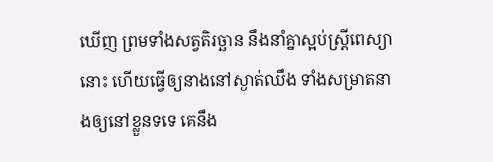ឃើញ ព្រមទាំងសត្វតិរច្ឆាន នឹងនាំគ្នាស្អប់ស្ត្រីពេស្យានោះ ហើយធ្វើឲ្យនាងនៅស្ងាត់ឈឹង ទាំងសម្រាតនាងឲ្យនៅខ្លួនទទេ គេនឹង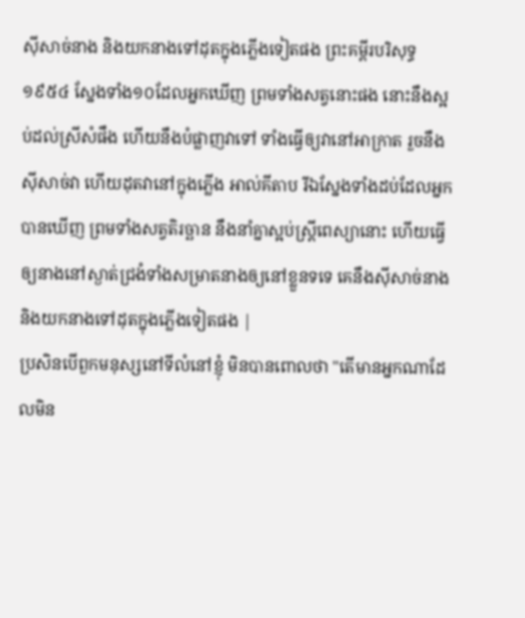ស៊ីសាច់នាង និងយកនាងទៅដុតក្នុងភ្លើងទៀតផង ព្រះគម្ពីរបរិសុទ្ធ ១៩៥៤ ស្នែងទាំង១០ដែលអ្នកឃើញ ព្រមទាំងសត្វនោះផង នោះនឹងស្អប់ដល់ស្រីសំផឹង ហើយនឹងបំផ្លាញវាទៅ ទាំងធ្វើឲ្យវានៅអាក្រាត រួចនឹងស៊ីសាច់វា ហើយដុតវានៅក្នុងភ្លើង អាល់គីតាប រីឯស្នែងទាំងដប់ដែលអ្នកបានឃើញ ព្រមទាំងសត្វតិរច្ឆាន នឹងនាំគ្នាស្អប់ស្ដ្រីពេស្យានោះ ហើយធ្វើឲ្យនាងនៅស្ងាត់ជ្រងំទាំងសម្រាតនាងឲ្យនៅខ្លួនទទេ គេនឹងស៊ីសាច់នាង និងយកនាងទៅដុតក្នុងភ្លើងទៀតផង |
ប្រសិនបើពួកមនុស្សនៅទីលំនៅខ្ញុំ មិនបានពោលថា "តើមានអ្នកណាដែលមិន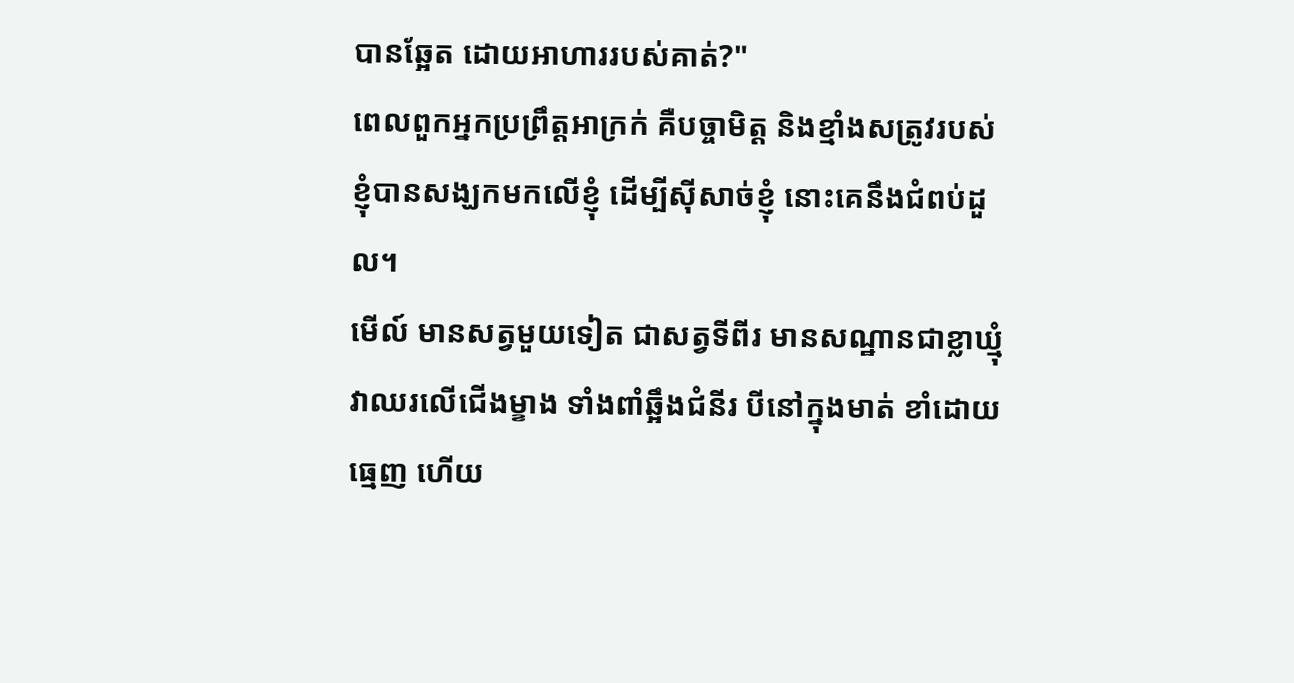បានឆ្អែត ដោយអាហាររបស់គាត់?"
ពេលពួកអ្នកប្រព្រឹត្តអាក្រក់ គឺបច្ចាមិត្ត និងខ្មាំងសត្រូវរបស់ខ្ញុំបានសង្ឃកមកលើខ្ញុំ ដើម្បីស៊ីសាច់ខ្ញុំ នោះគេនឹងជំពប់ដួល។
មើល៍ មានសត្វមួយទៀត ជាសត្វទីពីរ មានសណ្ឋានជាខ្លាឃ្មុំ វាឈរលើជើងម្ខាង ទាំងពាំឆ្អឹងជំនីរ បីនៅក្នុងមាត់ ខាំដោយធ្មេញ ហើយ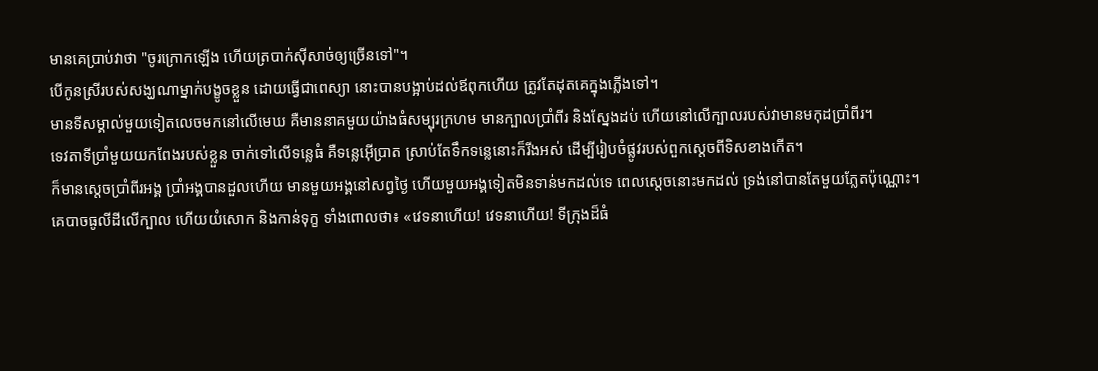មានគេប្រាប់វាថា "ចូរក្រោកឡើង ហើយត្របាក់ស៊ីសាច់ឲ្យច្រើនទៅ"។
បើកូនស្រីរបស់សង្ឃណាម្នាក់បង្ខូចខ្លួន ដោយធ្វើជាពេស្យា នោះបានបង្អាប់ដល់ឪពុកហើយ ត្រូវតែដុតគេក្នុងភ្លើងទៅ។
មានទីសម្គាល់មួយទៀតលេចមកនៅលើមេឃ គឺមាននាគមួយយ៉ាងធំសម្បុរក្រហម មានក្បាលប្រាំពីរ និងស្នែងដប់ ហើយនៅលើក្បាលរបស់វាមានមកុដប្រាំពីរ។
ទេវតាទីប្រាំមួយយកពែងរបស់ខ្លួន ចាក់ទៅលើទន្លេធំ គឺទន្លេអ៊ើប្រាត ស្រាប់តែទឹកទន្លេនោះក៏រីងអស់ ដើម្បីរៀបចំផ្លូវរបស់ពួកស្តេចពីទិសខាងកើត។
ក៏មានស្តេចប្រាំពីរអង្គ ប្រាំអង្គបានដួលហើយ មានមួយអង្គនៅសព្វថ្ងៃ ហើយមួយអង្គទៀតមិនទាន់មកដល់ទេ ពេលស្តេចនោះមកដល់ ទ្រង់នៅបានតែមួយភ្លែតប៉ុណ្ណោះ។
គេបាចធូលីដីលើក្បាល ហើយយំសោក និងកាន់ទុក្ខ ទាំងពោលថា៖ «វេទនាហើយ! វេទនាហើយ! ទីក្រុងដ៏ធំ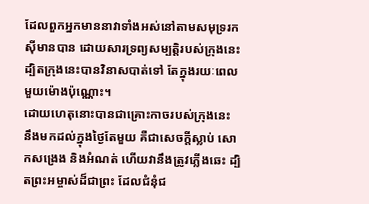ដែលពួកអ្នកមាននាវាទាំងអស់នៅតាមសមុទ្ររកស៊ីមានបាន ដោយសារទ្រព្យសម្បត្តិរបស់ក្រុងនេះ ដ្បិតក្រុងនេះបានវិនាសបាត់ទៅ តែក្នុងរយៈពេលមួយម៉ោងប៉ុណ្ណោះ។
ដោយហេតុនោះបានជាគ្រោះកាចរបស់ក្រុងនេះ នឹងមកដល់ក្នុងថ្ងៃតែមួយ គឺជាសេចក្ដីស្លាប់ សោកសង្រេង និងអំណត់ ហើយវានឹងត្រូវភ្លើងឆេះ ដ្បិតព្រះអម្ចាស់ដ៏ជាព្រះ ដែលជំនុំជ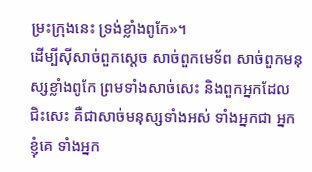ម្រះក្រុងនេះ ទ្រង់ខ្លាំងពូកែ»។
ដើម្បីស៊ីសាច់ពួកស្តេច សាច់ពួកមេទ័ព សាច់ពួកមនុស្សខ្លាំងពូកែ ព្រមទាំងសាច់សេះ និងពួកអ្នកដែលជិះសេះ គឺជាសាច់មនុស្សទាំងអស់ ទាំងអ្នកជា អ្នកខ្ញុំគេ ទាំងអ្នក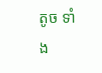តូច ទាំង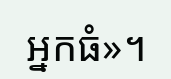អ្នកធំ»។